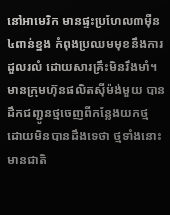នៅអាមេរិក មានផ្ទះប្រហែល៣ម៉ឺន ៤ពាន់ខ្នង កំពុងប្រឈមមុខនឹងការដួលរលំ ដោយសារគ្រឹះមិនរឹងមាំ។ មានក្រុមហ៊ុនផលិតស៊ីម៉ង់មួយ បានដឹកជញ្ជូនថ្មចេញពីកន្លែងយកថ្ម ដោយមិនបានដឹងទេថា ថ្មទាំងនោះមានជាតិ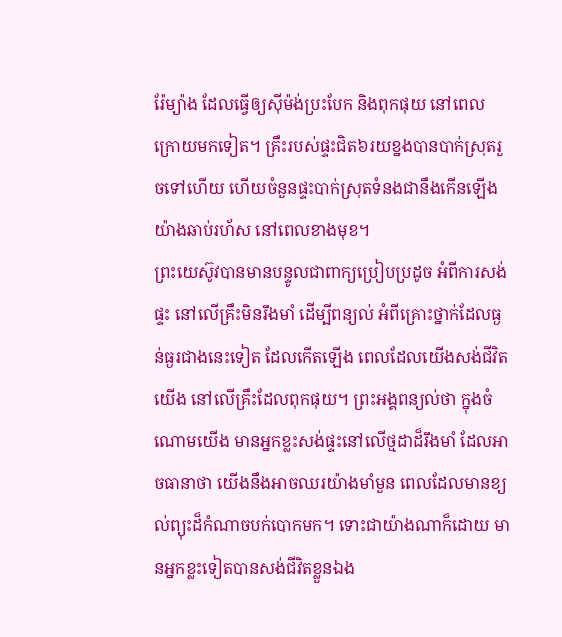រ៉ែម្យ៉ាង ដែលធ្វើឲ្យស៊ីម៉ង់ប្រះបែក និងពុកផុយ នៅពេលក្រោយមកទៀត។ គ្រឹះរបស់ផ្ទះជិត៦រយខ្នងបានបាក់ស្រុតរួចទៅហើយ ហើយចំនួនផ្ទះបាក់ស្រុតទំនងជានឹងកើនឡើងយ៉ាងឆាប់រហ័ស នៅពេលខាងមុខ។
ព្រះយេស៊ូវបានមានបន្ទូលជាពាក្យប្រៀបប្រដូច អំពីការសង់ផ្ទះ នៅលើគ្រឹះមិនរឹងមាំ ដើម្បីពន្យល់ អំពីគ្រោះថ្នាក់ដែលធ្ងន់ធ្ងរជាងនេះទៀត ដែលកើតឡើង ពេលដែលយើងសង់ជីវិតយើង នៅលើគ្រឹះដែលពុកផុយ។ ព្រះអង្គពន្យល់ថា ក្នុងចំណោមយើង មានអ្នកខ្លះសង់ផ្ទះនៅលើថ្មដាដ៏រឹងមាំ ដែលអាចធានាថា យើងនឹងអាចឈរយ៉ាងមាំមួន ពេលដែលមានខ្យល់ព្យុះដ៏កំណាចបក់បោកមក។ ទោះជាយ៉ាងណាក៏ដោយ មានអ្នកខ្លះទៀតបានសង់ជីវិតខ្លួនឯង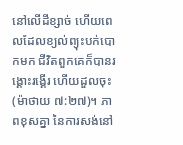នៅលើដីខ្សាច់ ហើយពេលដែលខ្យល់ព្យុះបក់បោកមក ជីវិតពួកគេក៏បានរង្គោះរង្គើរ ហើយដួលចុះ(ម៉ាថាយ ៧:២៧)។ ភាពខុសគ្នា នៃការសង់នៅ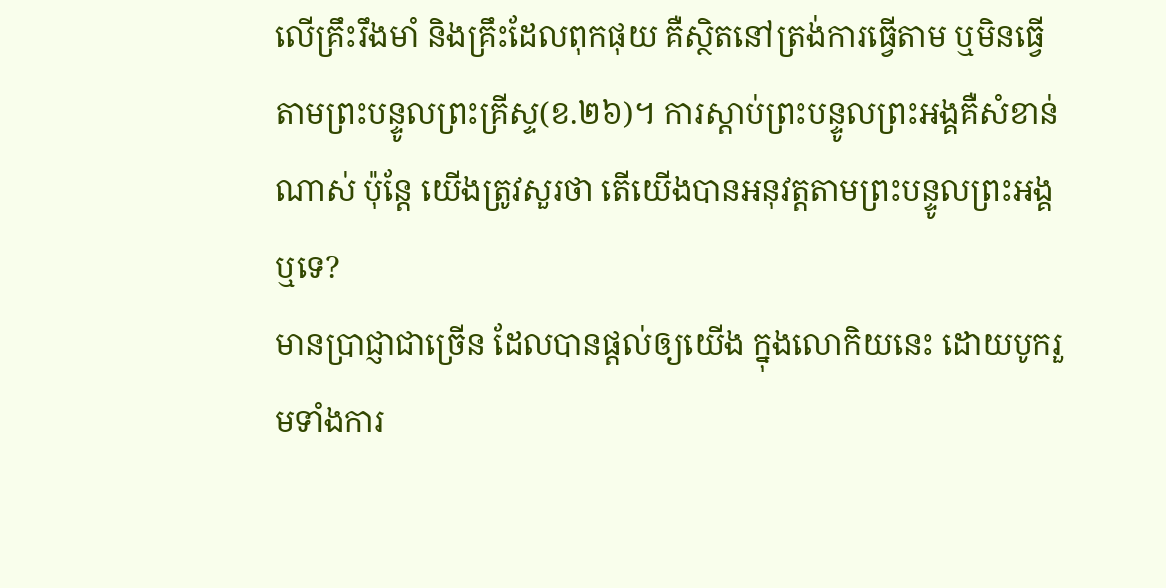លើគ្រឹះរឹងមាំ និងគ្រឹះដែលពុកផុយ គឺស្ថិតនៅត្រង់ការធ្វើតាម ឬមិនធ្វើតាមព្រះបន្ទូលព្រះគ្រីស្ទ(ខ.២៦)។ ការស្តាប់ព្រះបន្ទូលព្រះអង្គគឺសំខាន់ណាស់ ប៉ុន្តែ យើងត្រូវសួរថា តើយើងបានអនុវត្តតាមព្រះបន្ទូលព្រះអង្គឬទេ?
មានប្រាជ្ញាជាច្រើន ដែលបានផ្តល់ឲ្យយើង ក្នុងលោកិយនេះ ដោយបូករួមទាំងការ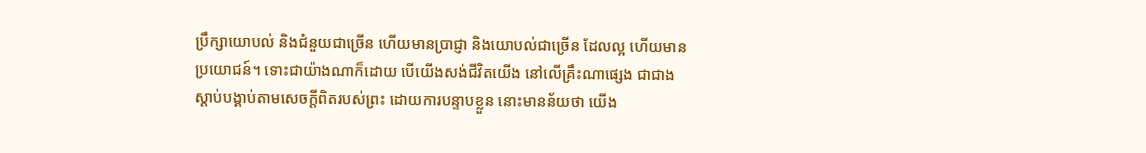ប្រឹក្សាយោបល់ និងជំនួយជាច្រើន ហើយមានប្រាជ្ញា និងយោបល់ជាច្រើន ដែលល្អ ហើយមានប្រយោជន៍។ ទោះជាយ៉ាងណាក៏ដោយ បើយើងសង់ជីវិតយើង នៅលើគ្រឹះណាផ្សេង ជាជាងស្តាប់បង្គាប់តាមសេចក្តីពិតរបស់ព្រះ ដោយការបន្ទាបខ្លួន នោះមានន័យថា យើង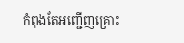កំពុងតែអញ្ជើញគ្រោះ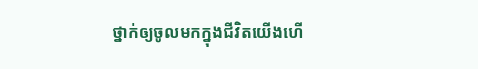ថ្នាក់ឲ្យចូលមកក្នុងជីវិតយើងហើ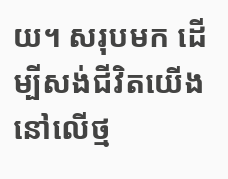យ។ សរុបមក ដើម្បីសង់ជីវិតយើងនៅលើថ្ម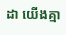ដា យើងគ្មា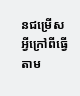នជម្រើសអ្វីក្រៅពីធ្វើតាម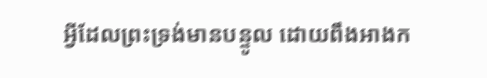អ្វីដែលព្រះទ្រង់មានបន្ទូល ដោយពឹងអាងក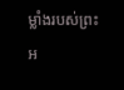ម្លាំងរបស់ព្រះអ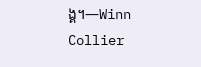ង្គ។—Winn Collier